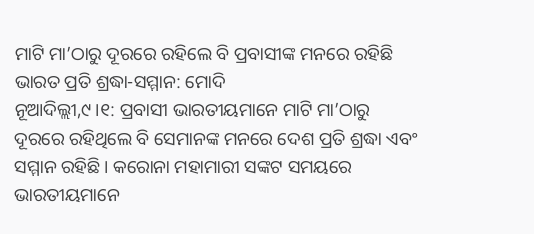ମାଟି ମା’ଠାରୁ ଦୂରରେ ରହିଲେ ବି ପ୍ରବାସୀଙ୍କ ମନରେ ରହିଛି ଭାରତ ପ୍ରତି ଶ୍ରଦ୍ଧା-ସମ୍ମାନ: ମୋଦି
ନୂଆଦିଲ୍ଲୀ,୯।୧: ପ୍ରବାସୀ ଭାରତୀୟମାନେ ମାଟି ମା’ଠାରୁ ଦୂରରେ ରହିଥିଲେ ବି ସେମାନଙ୍କ ମନରେ ଦେଶ ପ୍ରତି ଶ୍ରଦ୍ଧା ଏବଂ ସମ୍ମାନ ରହିଛି। କରୋନା ମହାମାରୀ ସଙ୍କଟ ସମୟରେ ଭାରତୀୟମାନେ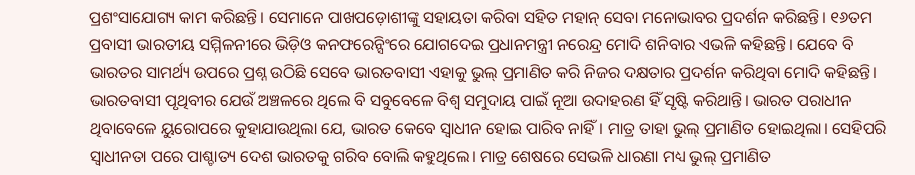ପ୍ରଶଂସାଯୋଗ୍ୟ କାମ କରିଛନ୍ତି। ସେମାନେ ପାଖପଡ଼ୋଶୀଙ୍କୁ ସହାୟତା କରିବା ସହିତ ମହାନ୍ ସେବା ମନୋଭାବର ପ୍ରଦର୍ଶନ କରିଛନ୍ତି। ୧୬ତମ ପ୍ରବାସୀ ଭାରତୀୟ ସମ୍ମିଳନୀରେ ଭିଡ଼ିଓ କନଫରେନ୍ସିଂରେ ଯୋଗଦେଇ ପ୍ରଧାନମନ୍ତ୍ରୀ ନରେନ୍ଦ୍ର ମୋଦି ଶନିବାର ଏଭଳି କହିଛନ୍ତି। ଯେବେ ବି ଭାରତର ସାମର୍ଥ୍ୟ ଉପରେ ପ୍ରଶ୍ନ ଉଠିଛି ସେବେ ଭାରତବାସୀ ଏହାକୁ ଭୁଲ୍ ପ୍ରମାଣିତ କରି ନିଜର ଦକ୍ଷତାର ପ୍ରଦର୍ଶନ କରିଥିବା ମୋଦି କହିଛନ୍ତି। ଭାରତବାସୀ ପୃଥିବୀର ଯେଉଁ ଅଞ୍ଚଳରେ ଥିଲେ ବି ସବୁବେଳେ ବିଶ୍ୱ ସମୁଦାୟ ପାଇଁ ନୂଆ ଉଦାହରଣ ହିଁ ସୃଷ୍ଟି କରିଥାନ୍ତି। ଭାରତ ପରାଧୀନ ଥିବାବେଳେ ୟୁରୋପରେ କୁହାଯାଉଥିଲା ଯେ, ଭାରତ କେବେ ସ୍ବାଧୀନ ହୋଇ ପାରିବ ନାହିଁ। ମାତ୍ର ତାହା ଭୁଲ୍ ପ୍ରମାଣିତ ହୋଇଥିଲା। ସେହିପରି ସ୍ବାଧୀନତା ପରେ ପାଶ୍ଚାତ୍ୟ ଦେଶ ଭାରତକୁ ଗରିବ ବୋଲି କହୁଥିଲେ। ମାତ୍ର ଶେଷରେ ସେଭଳି ଧାରଣା ମଧ୍ୟ ଭୁଲ୍ ପ୍ରମାଣିତ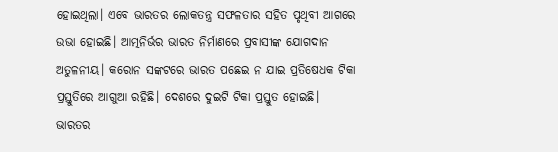ହୋଇଥିଲା। ଏବେ ଭାରତର ଲୋକତନ୍ତ୍ର ସଫଳତାର ସହିତ ପୃଥିବୀ ଆଗରେ ଉଭା ହୋଇଛି। ଆତ୍ମନିର୍ଭର ଭାରତ ନିର୍ମାଣରେ ପ୍ରବାସୀଙ୍କ ଯୋଗଦାନ ଅତୁଳନୀୟ। କରୋନ ସଙ୍କଟରେ ଭାରତ ପଛେଇ ନ ଯାଇ ପ୍ରତିଷେଧକ ଟିକା ପ୍ରସ୍ତୁତିରେ ଆଗୁଆ ରହିଛି। ଦେଶରେ ଦୁଇଟି ଟିକା ପ୍ରସ୍ତୁତ ହୋଇଛି। ଭାରତର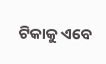ଟିକାକୁ ଏବେ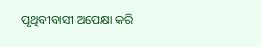ପୃଥିବୀବାସୀ ଅପେକ୍ଷା କରି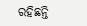ରହିଛନ୍ତି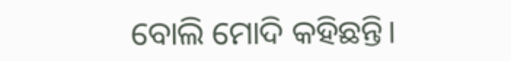ବୋଲି ମୋଦି କହିଛନ୍ତି।